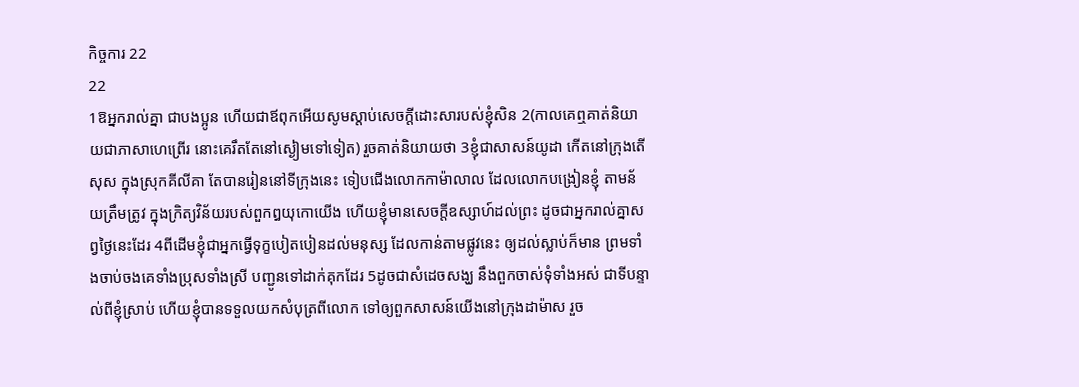កិច្ចការ 22
22
1ឱអ្នករាល់គ្នា ជាបងប្អូន ហើយជាឪពុកអើយសូមស្តាប់សេចក្ដីដោះសារបស់ខ្ញុំសិន 2(កាលគេឮគាត់និយាយជាភាសាហេព្រើរ នោះគេរឹតតែនៅស្ងៀមទៅទៀត) រួចគាត់និយាយថា 3ខ្ញុំជាសាសន៍យូដា កើតនៅក្រុងតើសុស ក្នុងស្រុកគីលីគា តែបានរៀននៅទីក្រុងនេះ ទៀបជើងលោកកាម៉ាលាល ដែលលោកបង្រៀនខ្ញុំ តាមន័យត្រឹមត្រូវ ក្នុងក្រិត្យវិន័យរបស់ពួកឰយុកោយើង ហើយខ្ញុំមានសេចក្ដីឧស្សាហ៍ដល់ព្រះ ដូចជាអ្នករាល់គ្នាសព្វថ្ងៃនេះដែរ 4ពីដើមខ្ញុំជាអ្នកធ្វើទុក្ខបៀតបៀនដល់មនុស្ស ដែលកាន់តាមផ្លូវនេះ ឲ្យដល់ស្លាប់ក៏មាន ព្រមទាំងចាប់ចងគេទាំងប្រុសទាំងស្រី បញ្ជូនទៅដាក់គុកដែរ 5ដូចជាសំដេចសង្ឃ នឹងពួកចាស់ទុំទាំងអស់ ជាទីបន្ទាល់ពីខ្ញុំស្រាប់ ហើយខ្ញុំបានទទួលយកសំបុត្រពីលោក ទៅឲ្យពួកសាសន៍យើងនៅក្រុងដាម៉ាស រួច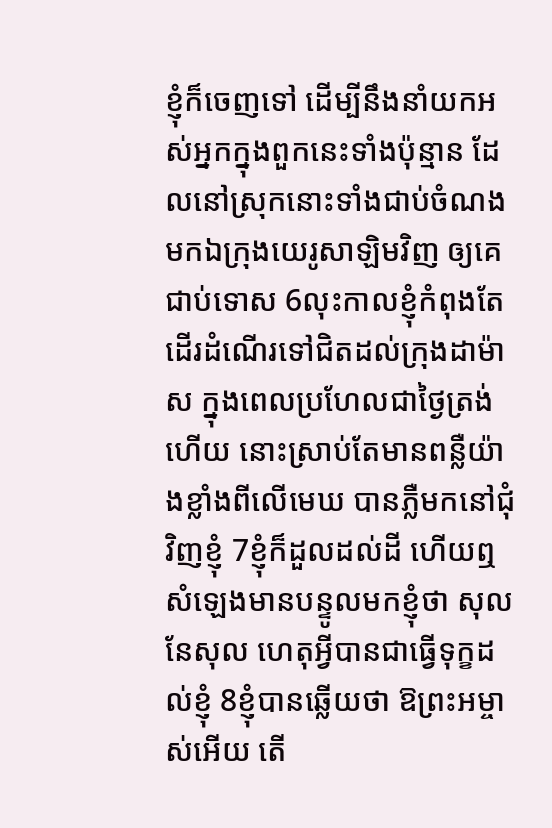ខ្ញុំក៏ចេញទៅ ដើម្បីនឹងនាំយកអស់អ្នកក្នុងពួកនេះទាំងប៉ុន្មាន ដែលនៅស្រុកនោះទាំងជាប់ចំណង មកឯក្រុងយេរូសាឡិមវិញ ឲ្យគេជាប់ទោស 6លុះកាលខ្ញុំកំពុងតែដើរដំណើរទៅជិតដល់ក្រុងដាម៉ាស ក្នុងពេលប្រហែលជាថ្ងៃត្រង់ហើយ នោះស្រាប់តែមានពន្លឺយ៉ាងខ្លាំងពីលើមេឃ បានភ្លឺមកនៅជុំវិញខ្ញុំ 7ខ្ញុំក៏ដួលដល់ដី ហើយឮសំឡេងមានបន្ទូលមកខ្ញុំថា សុល នែសុល ហេតុអ្វីបានជាធ្វើទុក្ខដល់ខ្ញុំ 8ខ្ញុំបានឆ្លើយថា ឱព្រះអម្ចាស់អើយ តើ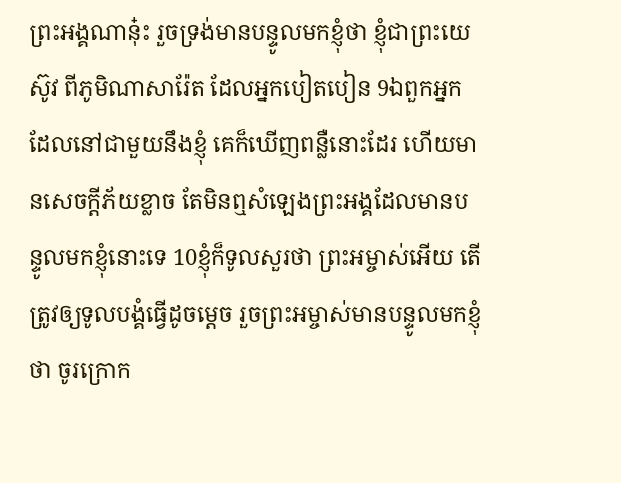ព្រះអង្គណានុ៎ះ រួចទ្រង់មានបន្ទូលមកខ្ញុំថា ខ្ញុំជាព្រះយេស៊ូវ ពីភូមិណាសារ៉ែត ដែលអ្នកបៀតបៀន 9ឯពួកអ្នកដែលនៅជាមួយនឹងខ្ញុំ គេក៏ឃើញពន្លឺនោះដែរ ហើយមានសេចក្ដីភ័យខ្លាច តែមិនឮសំឡេងព្រះអង្គដែលមានបន្ទូលមកខ្ញុំនោះទេ 10ខ្ញុំក៏ទូលសួរថា ព្រះអម្ចាស់អើយ តើត្រូវឲ្យទូលបង្គំធ្វើដូចម្តេច រួចព្រះអម្ចាស់មានបន្ទូលមកខ្ញុំថា ចូរក្រោក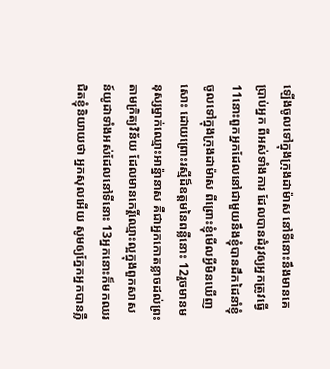ឡើងចូលទៅក្នុងក្រុងដាម៉ាស នៅទីនោះនឹងមានគេប្រាប់អ្នក ពីអស់ទាំងការ ដែលបានដំរូវឲ្យអ្នកត្រូវធ្វើ 11នោះពួកអ្នកដែលនៅជាមួយនឹងខ្ញុំបានដឹកដៃនាំខ្ញុំចូលទៅក្នុងក្រុងដាម៉ាស ពីព្រោះខ្ញុំមើលអ្វីមិនឃើញសោះ ដោយព្រោះរស្មីដ៏ឧត្តមនៃពន្លឺនោះ 12រួចមានមនុស្សម្នាក់ឈ្មោះអាន៉្នានាស គឺជាអ្នកកោតខ្លាចដល់ព្រះ តាមក្រិត្យវិន័យ ដែលមានកេរ្តិ៍ឈ្មោះល្អក្នុងពួកសាសន៍យូដាទាំងអស់ដែលនៅទីនោះ 13អ្នកនោះក៏មកឈរជិតខ្ញុំនិយាយថា អ្នកសុលអើយ សូមឲ្យភ្នែកអ្នកបានភ្លឺ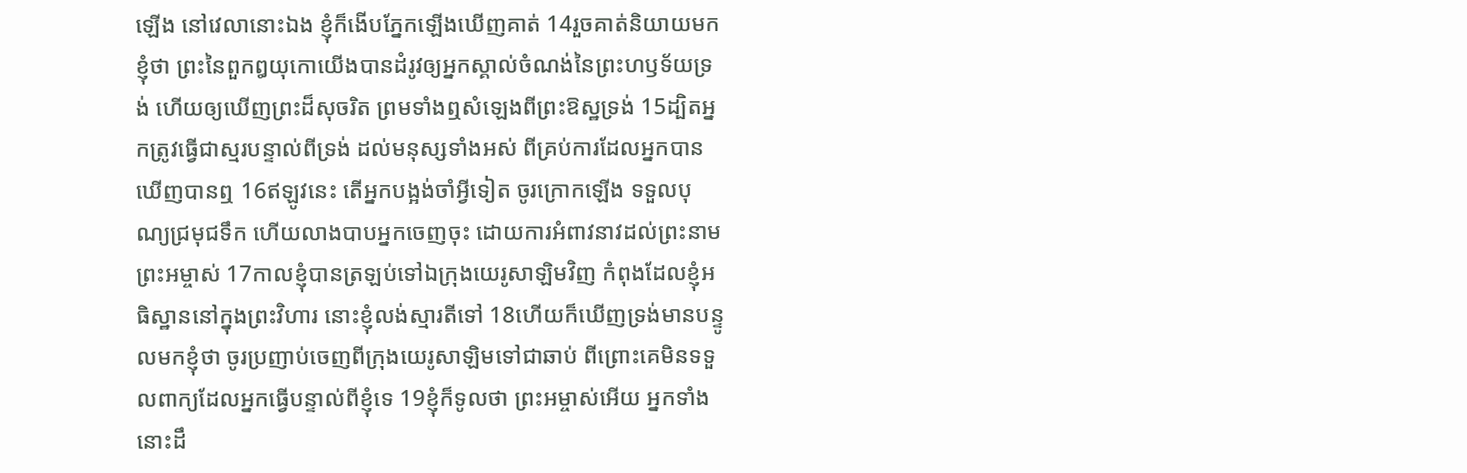ឡើង នៅវេលានោះឯង ខ្ញុំក៏ងើបភ្នែកឡើងឃើញគាត់ 14រួចគាត់និយាយមកខ្ញុំថា ព្រះនៃពួកឰយុកោយើងបានដំរូវឲ្យអ្នកស្គាល់ចំណង់នៃព្រះហឫទ័យទ្រង់ ហើយឲ្យឃើញព្រះដ៏សុចរិត ព្រមទាំងឮសំឡេងពីព្រះឱស្ឋទ្រង់ 15ដ្បិតអ្នកត្រូវធ្វើជាស្មរបន្ទាល់ពីទ្រង់ ដល់មនុស្សទាំងអស់ ពីគ្រប់ការដែលអ្នកបានឃើញបានឮ 16ឥឡូវនេះ តើអ្នកបង្អង់ចាំអ្វីទៀត ចូរក្រោកឡើង ទទួលបុណ្យជ្រមុជទឹក ហើយលាងបាបអ្នកចេញចុះ ដោយការអំពាវនាវដល់ព្រះនាមព្រះអម្ចាស់ 17កាលខ្ញុំបានត្រឡប់ទៅឯក្រុងយេរូសាឡិមវិញ កំពុងដែលខ្ញុំអធិស្ឋាននៅក្នុងព្រះវិហារ នោះខ្ញុំលង់ស្មារតីទៅ 18ហើយក៏ឃើញទ្រង់មានបន្ទូលមកខ្ញុំថា ចូរប្រញាប់ចេញពីក្រុងយេរូសាឡិមទៅជាឆាប់ ពីព្រោះគេមិនទទួលពាក្យដែលអ្នកធ្វើបន្ទាល់ពីខ្ញុំទេ 19ខ្ញុំក៏ទូលថា ព្រះអម្ចាស់អើយ អ្នកទាំងនោះដឹ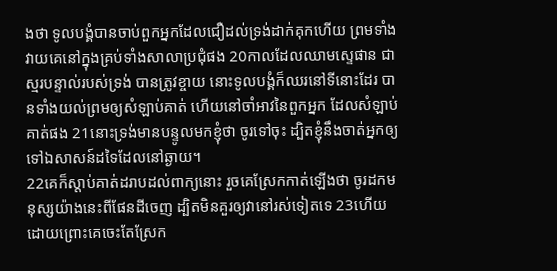ងថា ទូលបង្គំបានចាប់ពួកអ្នកដែលជឿដល់ទ្រង់ដាក់គុកហើយ ព្រមទាំងវាយគេនៅក្នុងគ្រប់ទាំងសាលាប្រជុំផង 20កាលដែលឈាមស្ទេផាន ជាស្មរបន្ទាល់របស់ទ្រង់ បានត្រូវខ្ចាយ នោះទូលបង្គំក៏ឈរនៅទីនោះដែរ បានទាំងយល់ព្រមឲ្យសំឡាប់គាត់ ហើយនៅចាំអាវនៃពួកអ្នក ដែលសំឡាប់គាត់ផង 21នោះទ្រង់មានបន្ទូលមកខ្ញុំថា ចូរទៅចុះ ដ្បិតខ្ញុំនឹងចាត់អ្នកឲ្យទៅឯសាសន៍ដទៃដែលនៅឆ្ងាយ។
22គេក៏ស្តាប់គាត់ដរាបដល់ពាក្យនោះ រួចគេស្រែកកាត់ឡើងថា ចូរដកមនុស្សយ៉ាងនេះពីផែនដីចេញ ដ្បិតមិនគួរឲ្យវានៅរស់ទៀតទេ 23ហើយដោយព្រោះគេចេះតែស្រែក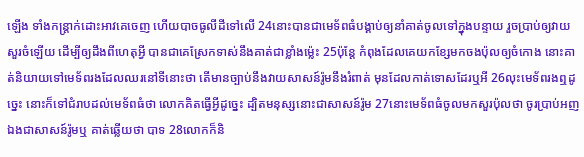ឡើង ទាំងកន្ត្រាក់ដោះអាវគេចេញ ហើយបាចធូលីដីទៅលើ 24នោះបានជាមេទ័ពធំបង្គាប់ឲ្យនាំគាត់ចូលទៅក្នុងបន្ទាយ រួចប្រាប់ឲ្យវាយសួរចំឡើយ ដើម្បីឲ្យដឹងពីហេតុអ្វី បានជាគេស្រែកទាស់នឹងគាត់ជាខ្លាំងម៉្លេះ 25ប៉ុន្តែ កំពុងដែលគេយកខ្សែមកចងប៉ុលឲ្យចំកោង នោះគាត់និយាយទៅមេទ័ពរងដែលឈរនៅទីនោះថា តើមានច្បាប់នឹងវាយសាសន៍រ៉ូមនឹងរំពាត់ មុនដែលកាត់ទោសដែរឬអី 26លុះមេទ័ពរងឮដូច្នេះ នោះក៏ទៅជំរាបដល់មេទ័ពធំថា លោកគិតធ្វើអ្វីដូច្នេះ ដ្បិតមនុស្សនោះជាសាសន៍រ៉ូម 27នោះមេទ័ពធំចូលមកសួរប៉ុលថា ចូរប្រាប់អញ ឯងជាសាសន៍រ៉ូមឬ គាត់ឆ្លើយថា បាទ 28លោកក៏និ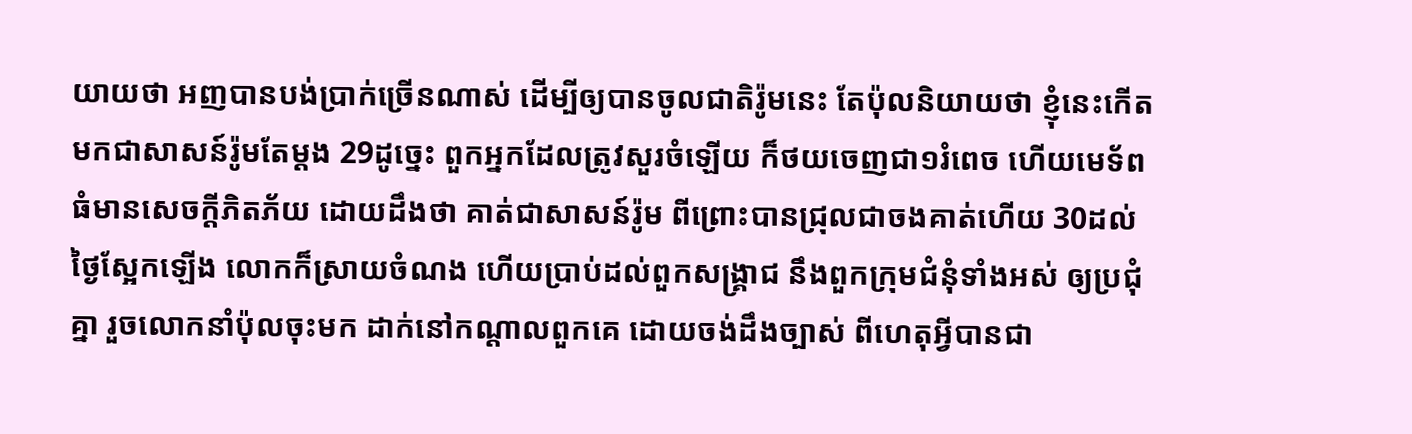យាយថា អញបានបង់ប្រាក់ច្រើនណាស់ ដើម្បីឲ្យបានចូលជាតិរ៉ូមនេះ តែប៉ុលនិយាយថា ខ្ញុំនេះកើតមកជាសាសន៍រ៉ូមតែម្តង 29ដូច្នេះ ពួកអ្នកដែលត្រូវសួរចំឡើយ ក៏ថយចេញជា១រំពេច ហើយមេទ័ពធំមានសេចក្ដីភិតភ័យ ដោយដឹងថា គាត់ជាសាសន៍រ៉ូម ពីព្រោះបានជ្រុលជាចងគាត់ហើយ 30ដល់ថ្ងៃស្អែកឡើង លោកក៏ស្រាយចំណង ហើយប្រាប់ដល់ពួកសង្គ្រាជ នឹងពួកក្រុមជំនុំទាំងអស់ ឲ្យប្រជុំគ្នា រួចលោកនាំប៉ុលចុះមក ដាក់នៅកណ្តាលពួកគេ ដោយចង់ដឹងច្បាស់ ពីហេតុអ្វីបានជា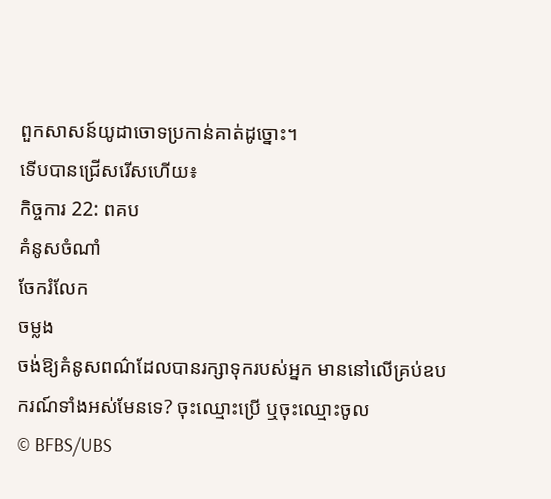ពួកសាសន៍យូដាចោទប្រកាន់គាត់ដូច្នោះ។
ទើបបានជ្រើសរើសហើយ៖
កិច្ចការ 22: ពគប
គំនូសចំណាំ
ចែករំលែក
ចម្លង
ចង់ឱ្យគំនូសពណ៌ដែលបានរក្សាទុករបស់អ្នក មាននៅលើគ្រប់ឧបករណ៍ទាំងអស់មែនទេ? ចុះឈ្មោះប្រើ ឬចុះឈ្មោះចូល
© BFBS/UBS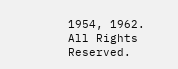1954, 1962. All Rights Reserved.